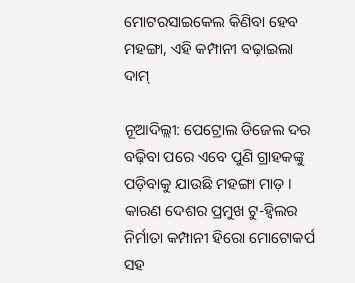ମୋଟରସାଇକେଲ କିଣିବା ହେବ ମହଙ୍ଗା, ଏହି କମ୍ପାନୀ ବଢ଼ାଇଲା ଦାମ୍

ନୂଆଦିଲ୍ଲୀ: ପେଟ୍ରୋଲ ଡିଜେଲ ଦର ବଢ଼ିବା ପରେ ଏବେ ପୁଣି ଗ୍ରାହକଙ୍କୁ ପଡ଼ିବାକୁ ଯାଉଛି ମହଙ୍ଗା ମାଡ଼ । କାରଣ ଦେଶର ପ୍ରମୁଖ ଟୁ-ହ୍ୱିଲର ନିର୍ମାତା କମ୍ପାନୀ ହିରୋ ମୋଟୋକର୍ପ ସହ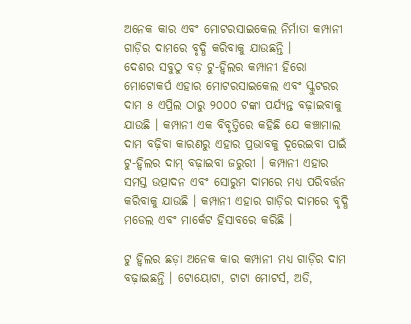ଅନେକ କାର ଏବଂ ମୋଟରସାଇକେଲ ନିର୍ମାତା କମ୍ପାନୀ ଗାଡ଼ିର ଦାମରେ ବୃଦ୍ଧି କରିବାକୁ ଯାଉଛନ୍ତି ।
ଦେଶର ସବୁଠୁ ବଡ଼ ଟୁ-ହ୍ୱିଲର କମ୍ପାନୀ ହିରୋ ମୋଟୋକର୍ପ ଏହାର ମୋଟରସାଇକେଲ ଏବଂ ସ୍କୁଟରର ଦାମ ୫ ଏପ୍ରିଲ ଠାରୁ ୨୦୦୦ ଟଙ୍କା ପର୍ଯ୍ୟନ୍ତ ବଢ଼ାଇବାକୁ ଯାଉଛି । କମ୍ପାନୀ ଏକ ବିବୃତ୍ତିରେ କହିଛି ଯେ କଞ୍ଚାମାଲ ଦାମ ବଢ଼ିବା କାରଣରୁ ଏହାର ପ୍ରଭାବକୁ ଦୂରେଇବା ପାଇଁ ଟୁ-ହ୍ୱିଲର ଦାମ୍ ବଢ଼ାଇବା ଜରୁରୀ । କମ୍ପାନୀ ଏହାର ସମସ୍ତ ଉତ୍ପାଦନ ଏବଂ ସୋରୁମ ଦାମରେ ମଧ୍ୟ ପରିବର୍ତ୍ତନ କରିବାକୁ ଯାଉଛି । କମ୍ପାନୀ ଏହାର ଗାଡ଼ିର ଦାମରେ ବୃଦ୍ଧି ମଡେଲ ଏବଂ ମାର୍କେଟ ହିସାବରେ କରିଛି ।

ଟୁ ହ୍ୱିଲର ଛଡ଼ା ଅନେକ କାର କମ୍ପାନୀ ମଧ୍ୟ ଗାଡ଼ିର ଦାମ ବଢ଼ାଇଛନ୍ତି । ଟୋୟୋଟା, ଟାଟା ମୋଟର୍ସ, ଅଡି,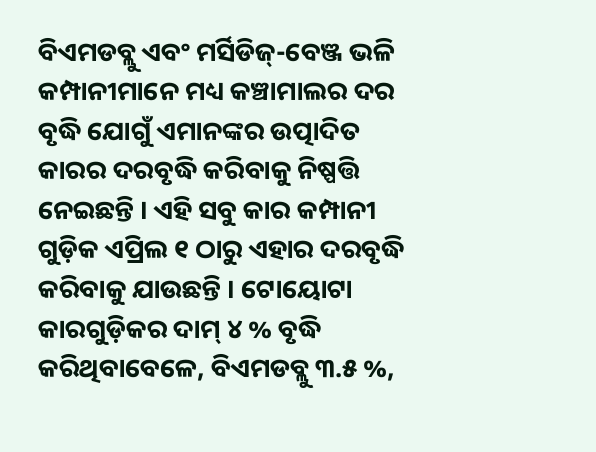ବିଏମଡବ୍ଲୁ ଏବଂ ମର୍ସିଡିଜ୍-ବେଞ୍ଜ ଭଳି କମ୍ପାନୀମାନେ ମଧ୍ୟ କଞ୍ଚାମାଲର ଦର ବୃଦ୍ଧି ଯୋଗୁଁ ଏମାନଙ୍କର ଉତ୍ପାଦିତ କାରର ଦରବୃଦ୍ଧି କରିବାକୁ ନିଷ୍ପତ୍ତି ନେଇଛନ୍ତି । ଏହି ସବୁ କାର କମ୍ପାନୀ ଗୁଡ଼ିକ ଏପ୍ରିଲ ୧ ଠାରୁ ଏହାର ଦରବୃଦ୍ଧି କରିବାକୁ ଯାଉଛନ୍ତି । ଟୋୟୋଟା କାରଗୁଡ଼ିକର ଦାମ୍ ୪ % ବୃଦ୍ଧି କରିଥିବାବେଳେ, ବିଏମଡବ୍ଲୁ ୩.୫ %,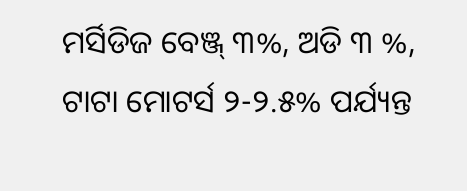ମର୍ସିଡିଜ ବେଞ୍ଜ୍ ୩%, ଅଡି ୩ %, ଟାଟା ମୋଟର୍ସ ୨-୨.୫% ପର୍ଯ୍ୟନ୍ତ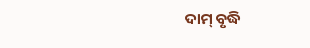ଦାମ୍ ବୃଦ୍ଧି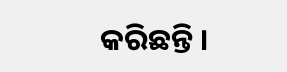କରିଛନ୍ତି ।